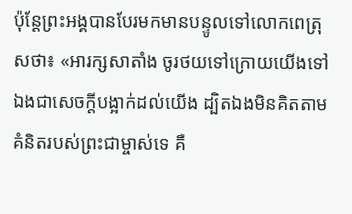ប៉ុន្ដែព្រះអង្គបានបែរមកមានបន្ទូលទៅលោកពេត្រុសថា៖ «អារក្សសាតាំង ចូរថយទៅក្រោយយើងទៅ ឯងជាសេចក្ដីបង្អាក់ដល់យើង ដ្បិតឯងមិនគិតតាមគំនិតរបស់ព្រះជាម្ចាស់ទេ គឺ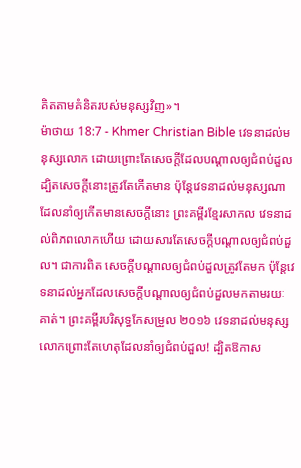គិតតាមគំនិតរបស់មនុស្សវិញ»។
ម៉ាថាយ 18:7 - Khmer Christian Bible វេទនាដល់មនុស្សលោក ដោយព្រោះតែសេចក្ដីដែលបណ្ដាលឲ្យជំពប់ដួល ដ្បិតសេចក្ដីនោះត្រូវតែកើតមាន ប៉ុន្ដែវេទនាដល់មនុស្សណាដែលនាំឲ្យកើតមានសេចក្ដីនោះ ព្រះគម្ពីរខ្មែរសាកល វេទនាដល់ពិភពលោកហើយ ដោយសារតែសេចក្ដីបណ្ដាលឲ្យជំពប់ដួល។ ជាការពិត សេចក្ដីបណ្ដាលឲ្យជំពប់ដួលត្រូវតែមក ប៉ុន្តែវេទនាដល់អ្នកដែលសេចក្ដីបណ្ដាលឲ្យជំពប់ដួលមកតាមរយៈគាត់។ ព្រះគម្ពីរបរិសុទ្ធកែសម្រួល ២០១៦ វេទនាដល់មនុស្សលោកព្រោះតែហេតុដែលនាំឲ្យជំពប់ដួល! ដ្បិតឱកាស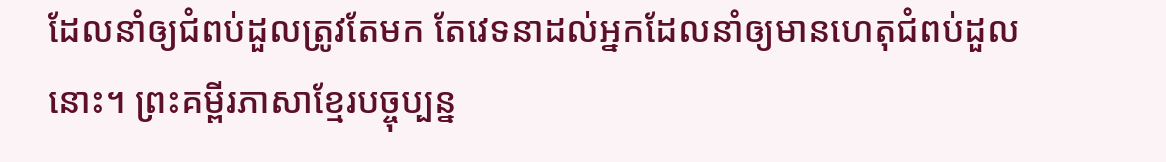ដែលនាំឲ្យជំពប់ដួលត្រូវតែមក តែវេទនាដល់អ្នកដែលនាំឲ្យមានហេតុជំពប់ដួលនោះ។ ព្រះគម្ពីរភាសាខ្មែរបច្ចុប្បន្ន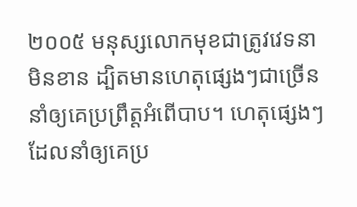២០០៥ មនុស្សលោកមុខជាត្រូវវេទនាមិនខាន ដ្បិតមានហេតុផ្សេងៗជាច្រើននាំឲ្យគេប្រព្រឹត្តអំពើបាប។ ហេតុផ្សេងៗដែលនាំឲ្យគេប្រ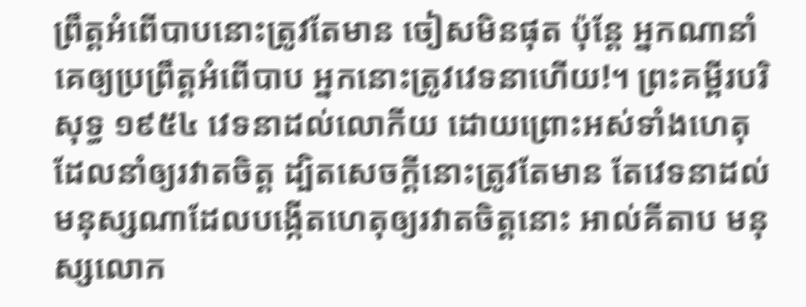ព្រឹត្តអំពើបាបនោះត្រូវតែមាន ចៀសមិនផុត ប៉ុន្តែ អ្នកណានាំគេឲ្យប្រព្រឹត្តអំពើបាប អ្នកនោះត្រូវវេទនាហើយ!។ ព្រះគម្ពីរបរិសុទ្ធ ១៩៥៤ វេទនាដល់លោកីយ ដោយព្រោះអស់ទាំងហេតុដែលនាំឲ្យរវាតចិត្ត ដ្បិតសេចក្ដីនោះត្រូវតែមាន តែវេទនាដល់មនុស្សណាដែលបង្កើតហេតុឲ្យរវាតចិត្តនោះ អាល់គីតាប មនុស្សលោក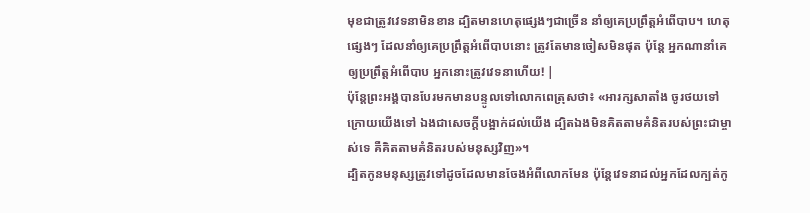មុខជាត្រូវវេទនាមិនខាន ដ្បិតមានហេតុផ្សេងៗជាច្រើន នាំឲ្យគេប្រព្រឹត្ដអំពើបាប។ ហេតុផ្សេងៗ ដែលនាំឲ្យគេប្រព្រឹត្ដអំពើបាបនោះ ត្រូវតែមានចៀសមិនផុត ប៉ុន្ដែ អ្នកណានាំគេឲ្យប្រព្រឹត្ដអំពើបាប អ្នកនោះត្រូវវេទនាហើយ! |
ប៉ុន្ដែព្រះអង្គបានបែរមកមានបន្ទូលទៅលោកពេត្រុសថា៖ «អារក្សសាតាំង ចូរថយទៅក្រោយយើងទៅ ឯងជាសេចក្ដីបង្អាក់ដល់យើង ដ្បិតឯងមិនគិតតាមគំនិតរបស់ព្រះជាម្ចាស់ទេ គឺគិតតាមគំនិតរបស់មនុស្សវិញ»។
ដ្បិតកូនមនុស្សត្រូវទៅដូចដែលមានចែងអំពីលោកមែន ប៉ុន្ដែវេទនាដល់អ្នកដែលក្បត់កូ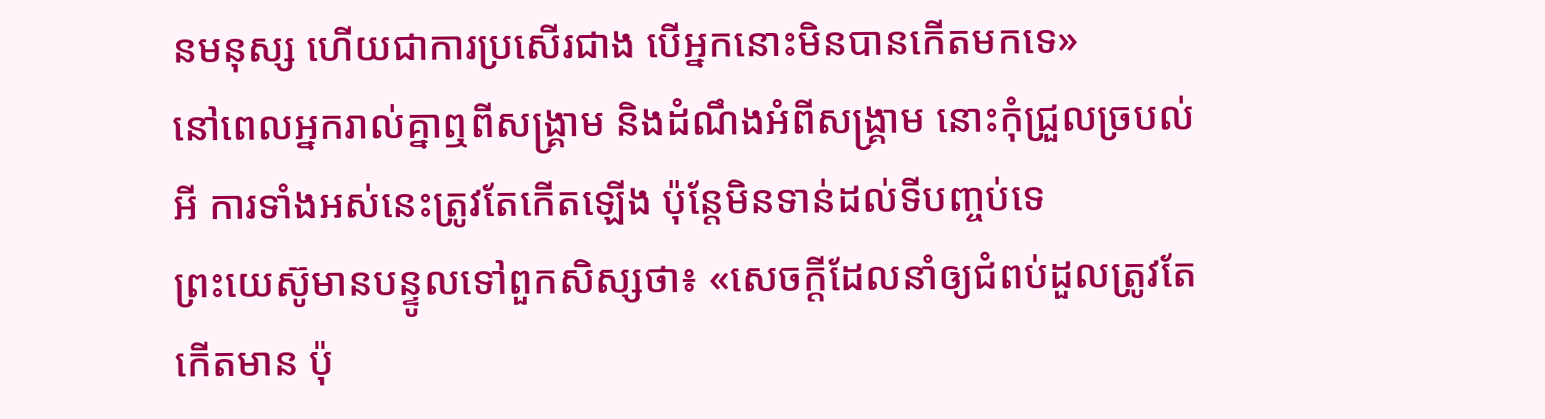នមនុស្ស ហើយជាការប្រសើរជាង បើអ្នកនោះមិនបានកើតមកទេ»
នៅពេលអ្នករាល់គ្នាឮពីសង្គ្រាម និងដំណឹងអំពីសង្គ្រាម នោះកុំជ្រួលច្របល់អី ការទាំងអស់នេះត្រូវតែកើតឡើង ប៉ុន្ដែមិនទាន់ដល់ទីបញ្ចប់ទេ
ព្រះយេស៊ូមានបន្ទូលទៅពួកសិស្សថា៖ «សេចក្ដីដែលនាំឲ្យជំពប់ដួលត្រូវតែកើតមាន ប៉ុ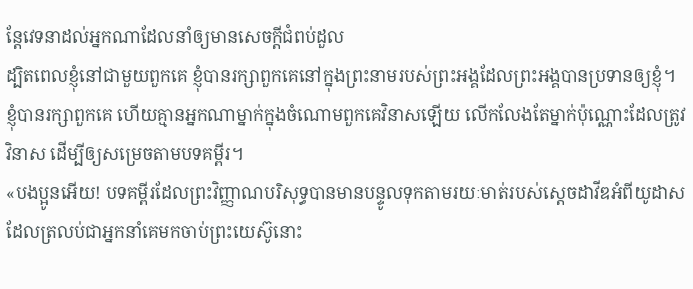ន្ដែវេទនាដល់អ្នកណាដែលនាំឲ្យមានសេចក្ដីជំពប់ដួល
ដ្បិតពេលខ្ញុំនៅជាមួយពួកគេ ខ្ញុំបានរក្សាពួកគេនៅក្នុងព្រះនាមរបស់ព្រះអង្គដែលព្រះអង្គបានប្រទានឲ្យខ្ញុំ។ ខ្ញុំបានរក្សាពួកគេ ហើយគ្មានអ្នកណាម្នាក់ក្នុងចំណោមពួកគេវិនាសឡើយ លើកលែងតែម្នាក់ប៉ុណ្ណោះដែលត្រូវវិនាស ដើម្បីឲ្យសម្រេចតាមបទគម្ពីរ។
«បងប្អូនអើយ! បទគម្ពីរដែលព្រះវិញ្ញាណបរិសុទ្ធបានមានបន្ទូលទុកតាមរយៈមាត់របស់ស្ដេចដាវីឌអំពីយូដាស ដែលត្រលប់ជាអ្នកនាំគេមកចាប់ព្រះយេស៊ូនោះ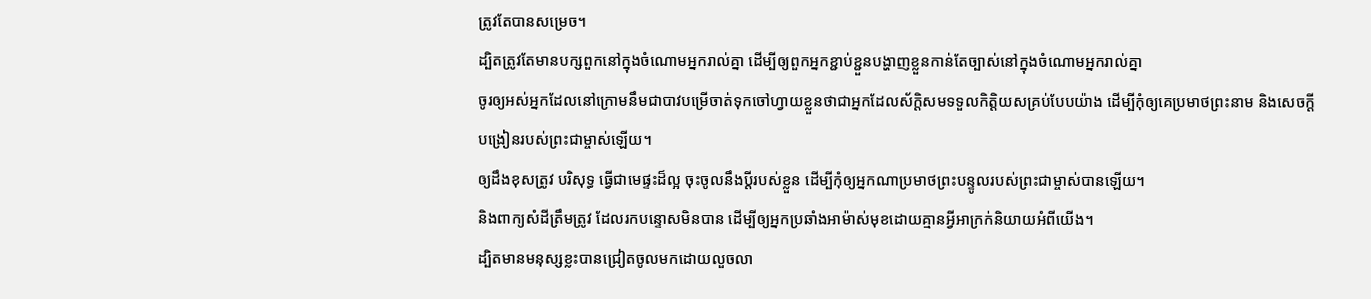ត្រូវតែបានសម្រេច។
ដ្បិតត្រូវតែមានបក្សពួកនៅក្នុងចំណោមអ្នករាល់គ្នា ដើម្បីឲ្យពួកអ្នកខ្ជាប់ខ្ជួនបង្ហាញខ្លួនកាន់តែច្បាស់នៅក្នុងចំណោមអ្នករាល់គ្នា
ចូរឲ្យអស់អ្នកដែលនៅក្រោមនឹមជាបាវបម្រើចាត់ទុកចៅហ្វាយខ្លួនថាជាអ្នកដែលស័ក្ដិសមទទួលកិត្ដិយសគ្រប់បែបយ៉ាង ដើម្បីកុំឲ្យគេប្រមាថព្រះនាម និងសេចក្ដីបង្រៀនរបស់ព្រះជាម្ចាស់ឡើយ។
ឲ្យដឹងខុសត្រូវ បរិសុទ្ធ ធ្វើជាមេផ្ទះដ៏ល្អ ចុះចូលនឹងប្ដីរបស់ខ្លួន ដើម្បីកុំឲ្យអ្នកណាប្រមាថព្រះបន្ទូលរបស់ព្រះជាម្ចាស់បានឡើយ។
និងពាក្យសំដីត្រឹមត្រូវ ដែលរកបន្ទោសមិនបាន ដើម្បីឲ្យអ្នកប្រឆាំងអាម៉ាស់មុខដោយគ្មានអ្វីអាក្រក់និយាយអំពីយើង។
ដ្បិតមានមនុស្សខ្លះបានជ្រៀតចូលមកដោយលួចលា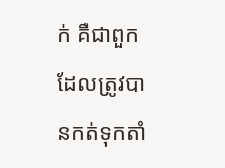ក់ គឺជាពួកដែលត្រូវបានកត់ទុកតាំ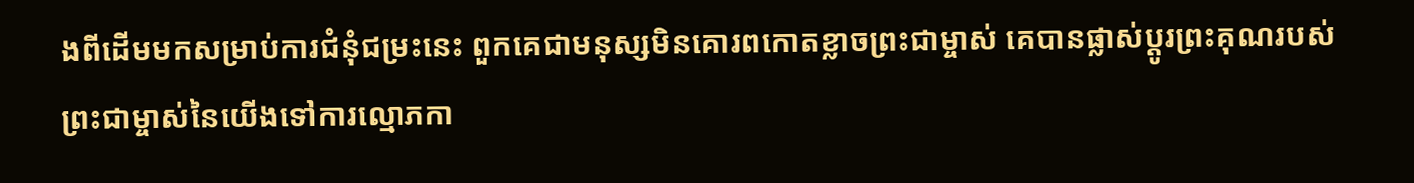ងពីដើមមកសម្រាប់ការជំនុំជម្រះនេះ ពួកគេជាមនុស្សមិនគោរពកោតខ្លាចព្រះជាម្ចាស់ គេបានផ្លាស់ប្ដូរព្រះគុណរបស់ព្រះជាម្ចាស់នៃយើងទៅការល្មោភកា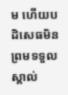ម ហើយបដិសេធមិនព្រមទទួលស្គាល់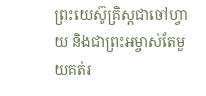ព្រះយេស៊ូគ្រិស្ដជាចៅហ្វាយ និងជាព្រះអម្ចាស់តែមួយគត់រ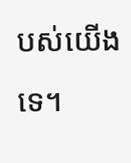បស់យើងទេ។